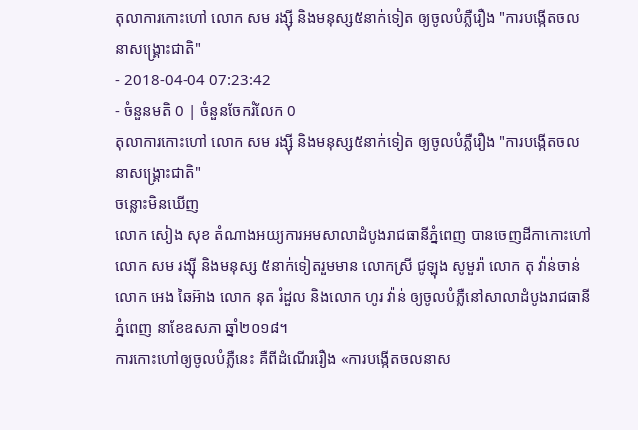តុលាការកោះហៅ លោក សម រង្ស៊ី និងមនុស្ស៥នាក់ទៀត ឲ្យចូលបំភ្លឺរឿង "ការបង្កើតចលនាសង្គ្រោះជាតិ"
- 2018-04-04 07:23:42
- ចំនួនមតិ 0 | ចំនួនចែករំលែក 0
តុលាការកោះហៅ លោក សម រង្ស៊ី និងមនុស្ស៥នាក់ទៀត ឲ្យចូលបំភ្លឺរឿង "ការបង្កើតចលនាសង្គ្រោះជាតិ"
ចន្លោះមិនឃើញ
លោក សៀង សុខ តំណាងអយ្យការអមសាលាដំបូងរាជធានីភ្នំពេញ បានចេញដីកាកោះហៅលោក សម រង្ស៊ី និងមនុស្ស ៥នាក់ទៀតរួមមាន លោកស្រី ជូឡុង សូមួរ៉ា លោក តុ វ៉ាន់ចាន់ លោក អេង ឆៃអ៊ាង លោក នុត រំដួល និងលោក ហូរ វ៉ាន់ ឲ្យចូលបំភ្លឺនៅសាលាដំបូងរាជធានីភ្នំពេញ នាខែឧសភា ឆ្នាំ២០១៨។
ការកោះហៅឲ្យចូលបំភ្លឺនេះ គឺពីដំណើររឿង «ការបង្កើតចលនាស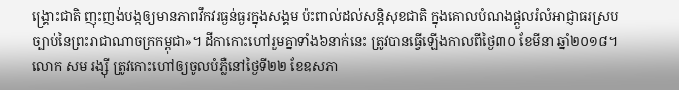ង្គ្រោះជាតិ ញុះញង់បង្កឲ្យមានភាពវឹកវរធ្ងន់ធ្ងរក្នុងសង្គម ប៉ះពាល់ដល់សន្តិសុខជាតិ ក្នុងគោលបំណងផ្តួលរំលំអាជ្ញាធរស្របច្បាប់នៃព្រះរាជាណាចក្រកម្ពុជា»។ ដីកាកោះហៅរួមគ្នាទាំង៦នាក់នេះ ត្រូវបានធ្វើឡើងកាលពីថ្ងៃ៣០ ខែមីនា ឆ្នាំ២០១៨។
លោក សម រង្ស៊ី ត្រូវកោះហៅឲ្យចូលបំភ្លឺនៅថ្ងៃទី២២ ខែឧសភា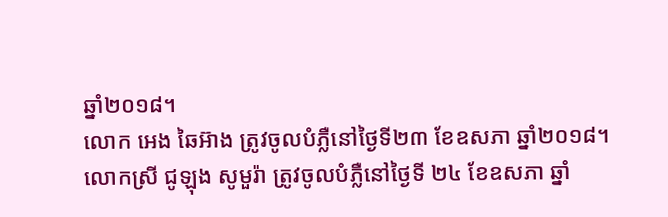ឆ្នាំ២០១៨។
លោក អេង ឆៃអ៊ាង ត្រូវចូលបំភ្លឺនៅថ្ងៃទី២៣ ខែឧសភា ឆ្នាំ២០១៨។
លោកស្រី ជូឡុង សូមួរ៉ា ត្រូវចូលបំភ្លឺនៅថ្ងៃទី ២៤ ខែឧសភា ឆ្នាំ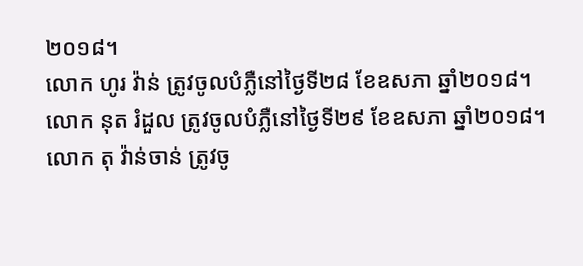២០១៨។
លោក ហូរ វ៉ាន់ ត្រូវចូលបំភ្លឺនៅថ្ងៃទី២៨ ខែឧសភា ឆ្នាំ២០១៨។
លោក នុត រំដួល ត្រូវចូលបំភ្លឺនៅថ្ងៃទី២៩ ខែឧសភា ឆ្នាំ២០១៨។
លោក តុ វ៉ាន់ចាន់ ត្រូវចូ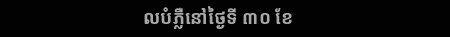លបំភ្លឺនៅថ្ងៃទី ៣០ ខែ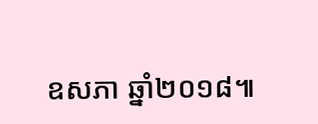ឧសភា ឆ្នាំ២០១៨៕